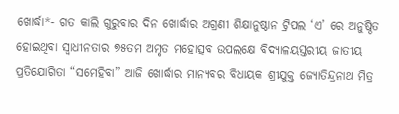ଖୋର୍ଦ୍ଧା*- ଗତ କାଲି ଗୁରୁବାର ଦିନ ଖୋର୍ଦ୍ଧାର ଅଗ୍ରଣୀ ଶିକ୍ଷାନୁଷ୍ଠାନ ଟ୍ରିପଲ ‘ଏ’ ରେ ଅନୁଷ୍ଠିତ ହୋଇଥିବା ସ୍ବାଧୀନତାର ୭୫ତମ ଅମୃତ ମହୋତ୍ସବ ଉପଲକ୍ଷେ ବିଦ୍ୟାଳୟସ୍ତରୀୟ ଜାତୀୟ ପ୍ରତିଯୋଗିତା “ସମେହିବା” ଆଜି ଖୋର୍ଦ୍ଧାର ମାନ୍ୟବର ବିଧାୟକ ଶ୍ରୀଯୁକ୍ତ ଜ୍ଯୋତିନ୍ଦ୍ରନାଥ ମିତ୍ର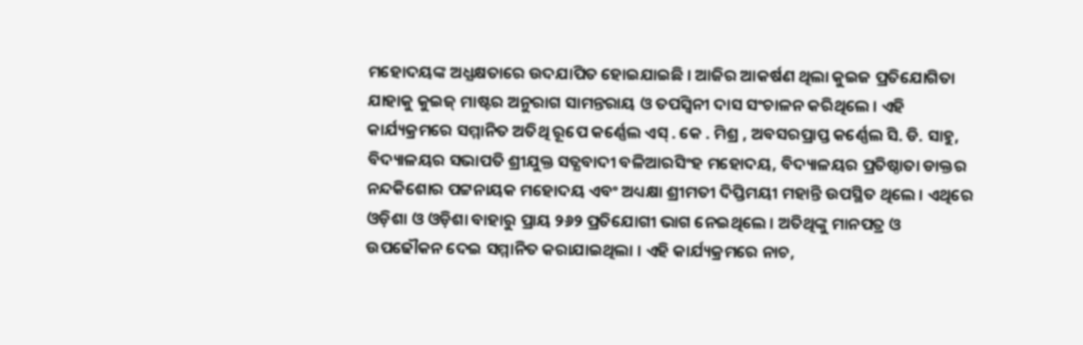ମହୋଦୟଙ୍କ ଅଧ୍ଯକ୍ଷତାରେ ଉଦଯାପିତ ହୋଇଯାଇଛି । ଆଜିର ଆକର୍ଷଣ ଥିଲା କୁଇଜ ପ୍ରତିଯୋଗିତା ଯାହାକୁ କୁଇଜ୍ ମାଷ୍ଟର ଅନୁରାଗ ସାମନ୍ତରାୟ ଓ ତପସ୍ବିନୀ ଦାସ ସଂଚାଳନ କରିଥିଲେ । ଏହି କାର୍ଯ୍ୟକ୍ରମରେ ସମ୍ମାନିତ ଅତିଥି ରୂପେ କର୍ଣ୍ଣେଲ ଏସ୍ . କେ . ମିଶ୍ର , ଅବସରପ୍ରାପ୍ତ କର୍ଣ୍ଣେଲ ସି. ଡି. ସାହୁ, ବିଦ୍ୟାଳୟର ସଭାପତି ଶ୍ରୀଯୁକ୍ତ ସତ୍ଯବାଦୀ ବଳିଆରସିଂହ ମହୋଦୟ, ବିଦ୍ୟାଳୟର ପ୍ରତିଷ୍ଠାତା ଡାକ୍ତର ନନ୍ଦକିଶୋର ପଟ୍ଟନାୟକ ମହୋଦୟ ଏବଂ ଅଧ୍ୟକ୍ଷା ଶ୍ରୀମତୀ ଦିପ୍ତିମୟୀ ମହାନ୍ତି ଉପସ୍ଥିତ ଥିଲେ । ଏଥିରେ ଓଡ଼ିଶା ଓ ଓଡ଼ିଶା ବାହାରୁ ପ୍ରାୟ ୨୬୨ ପ୍ରତିଯୋଗୀ ଭାଗ ନେଇଥିଲେ । ଅତିଥିଙ୍କୁ ମାନପତ୍ର ଓ ଉପଢୌକନ ଦେଇ ସମ୍ମାନିତ କରାଯାଇଥିଲା । ଏହି କାର୍ଯ୍ୟକ୍ରମରେ ନାଚ,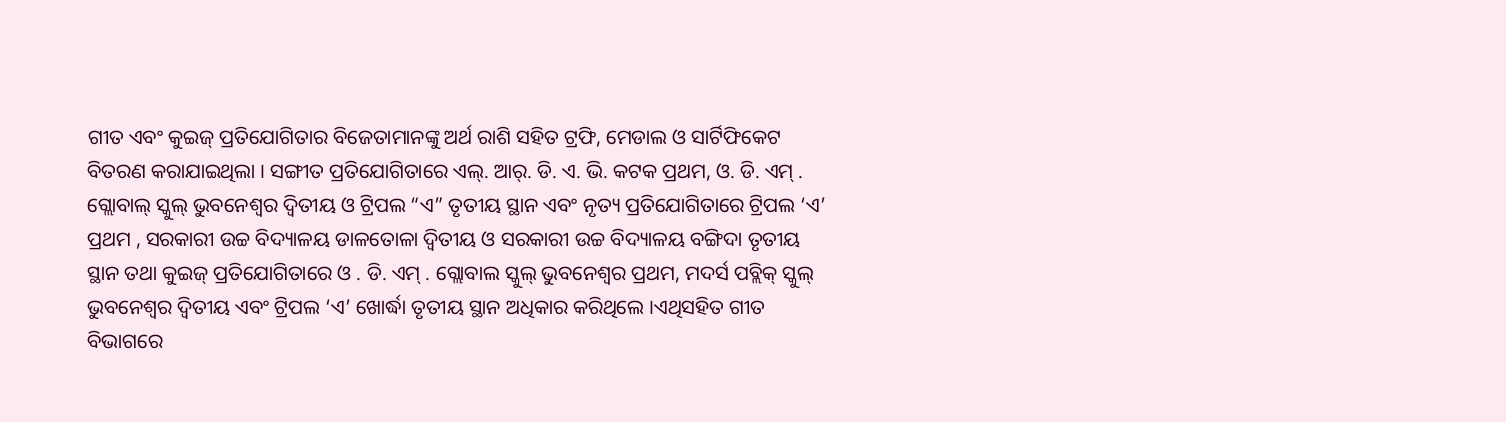ଗୀତ ଏବଂ କୁଇଜ୍ ପ୍ରତିଯୋଗିତାର ବିଜେତାମାନଙ୍କୁ ଅର୍ଥ ରାଶି ସହିତ ଟ୍ରଫି, ମେଡାଲ ଓ ସାର୍ଟିଫିକେଟ ବିତରଣ କରାଯାଇଥିଲା । ସଙ୍ଗୀତ ପ୍ରତିଯୋଗିତାରେ ଏଲ୍. ଆର୍. ଡି. ଏ. ଭି. କଟକ ପ୍ରଥମ, ଓ. ଡି. ଏମ୍ . ଗ୍ଲୋବାଲ୍ ସ୍କୁଲ୍ ଭୁବନେଶ୍ବର ଦ୍ବିତୀୟ ଓ ଟ୍ରିପଲ “ଏ” ତୃତୀୟ ସ୍ଥାନ ଏବଂ ନୃତ୍ୟ ପ୍ରତିଯୋଗିତାରେ ଟ୍ରିପଲ ‘ଏ’ ପ୍ରଥମ , ସରକାରୀ ଉଚ୍ଚ ବିଦ୍ୟାଳୟ ଡାଳତୋଳା ଦ୍ବିତୀୟ ଓ ସରକାରୀ ଉଚ୍ଚ ବିଦ୍ୟାଳୟ ବଙ୍ଗିଦା ତୃତୀୟ ସ୍ଥାନ ତଥା କୁଇଜ୍ ପ୍ରତିଯୋଗିତାରେ ଓ . ଡି. ଏମ୍ . ଗ୍ଲୋବାଲ ସ୍କୁଲ୍ ଭୁବନେଶ୍ବର ପ୍ରଥମ, ମଦର୍ସ ପବ୍ଲିକ୍ ସ୍କୁଲ୍ ଭୁବନେଶ୍ବର ଦ୍ବିତୀୟ ଏବଂ ଟ୍ରିପଲ ‘ଏ’ ଖୋର୍ଦ୍ଧା ତୃତୀୟ ସ୍ଥାନ ଅଧିକାର କରିଥିଲେ ।ଏଥିସହିତ ଗୀତ ବିଭାଗରେ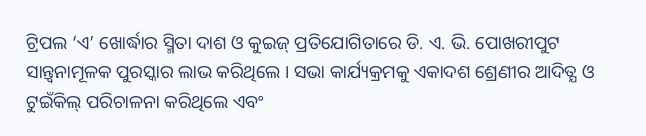ଟ୍ରିପଲ ‘ଏ’ ଖୋର୍ଦ୍ଧାର ସ୍ମିତା ଦାଶ ଓ କୁଇଜ୍ ପ୍ରତିଯୋଗିତାରେ ଡି. ଏ. ଭି. ପୋଖରୀପୁଟ ସାନ୍ତ୍ବନାମୂଳକ ପୁରସ୍କାର ଲାଭ କରିଥିଲେ । ସଭା କାର୍ଯ୍ୟକ୍ରମକୁ ଏକାଦଶ ଶ୍ରେଣୀର ଆଦିତ୍ଯ ଓ ଟୁଇଁକିଲ୍ ପରିଚାଳନା କରିଥିଲେ ଏବଂ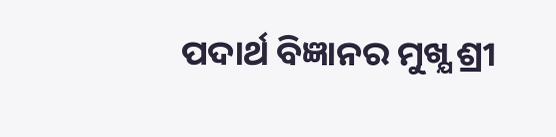ପଦାର୍ଥ ବିଜ୍ଞାନର ମୁଖ୍ଯ ଶ୍ରୀ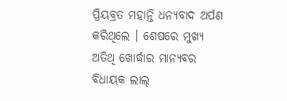ପ୍ରିୟବ୍ରତ ମହାନ୍ତି ଧନ୍ୟବାଦ ଅର୍ପଣ କରିଥିଲେ । ଶେଷରେ ମୁଖ୍ଯ ଅତିଥି ଖୋର୍ଦ୍ଧାର ମାନ୍ୟବର ବିଧାୟକ ଲାଲ୍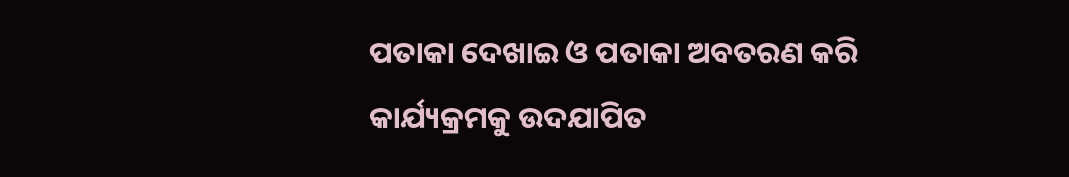ପତାକା ଦେଖାଇ ଓ ପତାକା ଅବତରଣ କରି କାର୍ଯ୍ୟକ୍ରମକୁ ଉଦଯାପିତ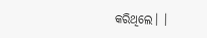କରିଥିଲେ। ।